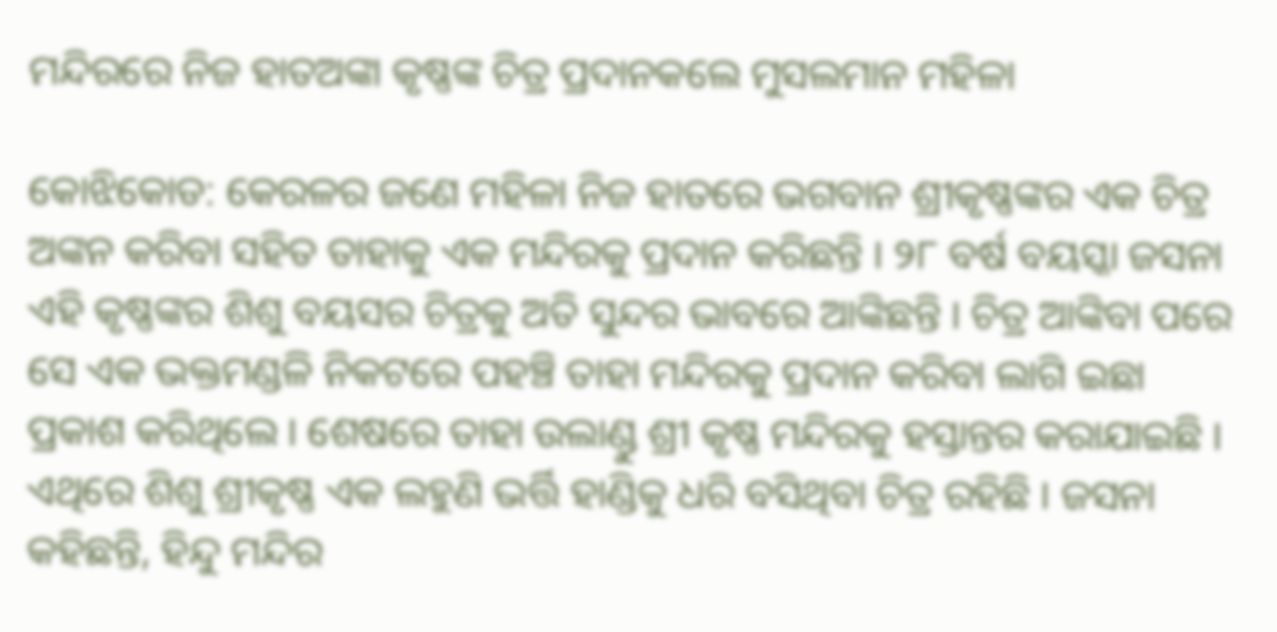ମନ୍ଦିରରେ ନିଜ ହାତଅଙ୍କା କୃଷ୍ଣଙ୍କ ଚିତ୍ର ପ୍ରଦାନକଲେ ମୁସଲମାନ ମହିଳା

କୋଝିକୋଡ: କେରଳର ଜଣେ ମହିଳା ନିଜ ହାତରେ ଭଗବାନ ଶ୍ରୀକୃଷ୍ଣଙ୍କର ଏକ ଚିତ୍ର ଅଙ୍କନ କରିବା ସହିତ ତାହାକୁ ଏକ ମନ୍ଦିରକୁ ପ୍ରଦାନ କରିଛନ୍ତି । ୨୮ ବର୍ଷ ବୟସ୍କା ଜସନା ଏହି କୃଷ୍ଣଙ୍କର ଶିଶୁ ବୟସର ଚିତ୍ରକୁ ଅତି ସୁନ୍ଦର ଭାବରେ ଆଙ୍କିଛନ୍ତି । ଚିତ୍ର ଆଙ୍କିବା ପରେ ସେ ଏକ ଭକ୍ତମଣ୍ଡଳି ନିକଟରେ ପହଞ୍ଚି ତାହା ମନ୍ଦିରକୁ ପ୍ରଦାନ କରିବା ଲାଗି ଇଛା ପ୍ରକାଶ କରିଥିଲେ । ଶେଷରେ ତାହା ଉଲାଣ୍ଡୁ ଶ୍ରୀ କୃଷ୍ଣ ମନ୍ଦିରକୁ ହସ୍ତାନ୍ତର କରାଯାଇଛି । ଏଥିରେ ଶିଶୁ ଶ୍ରୀକୃଷ୍ଣ ଏକ ଲହୁଣି ଭର୍ତ୍ତି ହାଣ୍ଡିକୁ ଧରି ବସିଥିବା ଚିତ୍ର ରହିଛି । ଜସନା କହିଛନ୍ତି, ହିନ୍ଦୁ ମନ୍ଦିର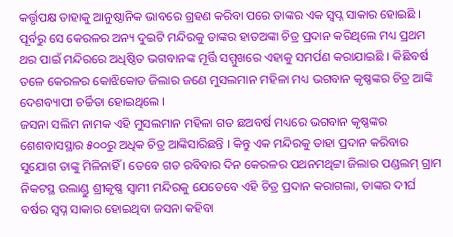କର୍ତ୍ତୃପକ୍ଷ ତାହାକୁ ଆନୁଷ୍ଠାନିକ ଭାବରେ ଗ୍ରହଣ କରିବା ପରେ ତାଙ୍କର ଏକ ସ୍ୱପ୍ନ ସାକାର ହୋଇଛି । ପୂର୍ବରୁ ସେ କେରଳର ଅନ୍ୟ ଦୁଇଟି ମନ୍ଦିରକୁ ତାଙ୍କର ହାତଅଙ୍କା ଚିତ୍ର ପ୍ରଦାନ କରିଥିଲେ ମଧ୍ୟ ପ୍ରଥମ ଥର ପାଇଁ ମନ୍ଦିରରେ ଅଧିଷ୍ଠିତ ଭଗବାନଙ୍କ ମୂର୍ତ୍ତି ସମ୍ମୁଖରେ ଏହାକୁ ସମର୍ପଣ କରାଯାଇଛି । କିଛିବର୍ଷ ତଳେ କେରଳର କୋଝିକୋଡ ଜିଲାର ଜଣେ ମୁସଲମାନ ମହିଳା ମଧ୍ୟ ଭଗବାନ କୃଷ୍ଣଙ୍କର ଚିତ୍ର ଆଙ୍କି ଦେଶବ୍ୟାପୀ ଚର୍ଚ୍ଚିତା ହୋଇଥିଲେ ।
ଜସନା ସଲିମ ନାମକ ଏହି ମୁସଲମାନ ମହିଳା ଗତ ଛଅବର୍ଷ ମଧ୍ୟରେ ଭଗବାନ କୃଷ୍ଣଙ୍କର ଶେଶବାସସ୍ଥାର ୫୦୦ରୁ ଅଧିକ ଚିତ୍ର ଆଙ୍କିସାରିଛନ୍ତି । କିନ୍ତୁ ଏକ ମନ୍ଦିରକୁ ତାହା ପ୍ରଦାନ କରିବାର ସୁଯୋଗ ତାଙ୍କୁ ମିଳିନାହିଁ । ତେବେ ଗତ ରବିବାର ଦିନ କେରଳର ପଥନମଥିଟ୍ଟା ଜିଲାର ପଣ୍ଡଲମ୍‍ ଗ୍ରାମ ନିକଟସ୍ଥ ଉଲାଣ୍ଡୁ ଶ୍ରୀକୃଷ୍ଣ ସ୍ୱାମୀ ମନ୍ଦିରକୁ ଯେତେବେ ଏହି ଚିତ୍ର ପ୍ରଦାନ କରାଗଲା, ତାଙ୍କର ଦୀର୍ଘ ବର୍ଷର ସ୍ୱପ୍ନ ସାକାର ହୋଇଥିବା ଜସନା କହିବା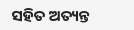ସହିତ ଅତ୍ୟନ୍ତ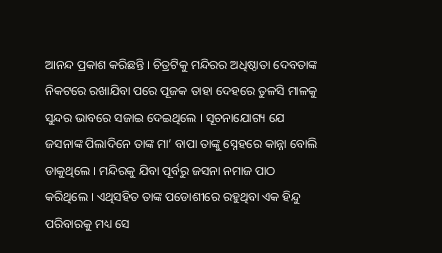ଆନନ୍ଦ ପ୍ରକାଶ କରିଛନ୍ତି । ଚିତ୍ରଟିକୁ ମନ୍ଦିରର ଅଧିଷ୍ଠାତା ଦେବତାଙ୍କ ନିକଟରେ ରଖାଯିବା ପରେ ପୂଜକ ତାହା ଦେହରେ ତୁଳସି ମାଳକୁ ସୁନ୍ଦର ଭାବରେ ସଜାଇ ଦେଇଥିଲେ । ସୂଚନାଯୋଗ୍ୟ ଯେ ଜସନାଙ୍କ ପିଲାଦିନେ ତାଙ୍କ ମା’ ବାପା ତାଙ୍କୁ ସ୍ନେହରେ କାନ୍ନା ବୋଲି ଡାକୁଥିଲେ । ମନ୍ଦିରକୁ ଯିବା ପୂର୍ବରୁ ଜସନା ନମାଜ ପାଠ କରିଥିଲେ । ଏଥିସହିତ ତାଙ୍କ ପଡୋଶୀରେ ରହୁଥିବା ଏକ ହିନ୍ଦୁ ପରିବାରକୁ ମଧ୍ୟ ସେ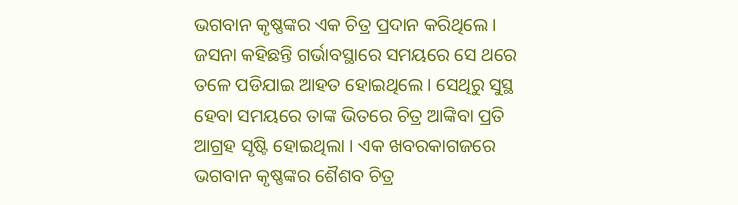ଭଗବାନ କୃଷ୍ଣଙ୍କର ଏକ ଚିତ୍ର ପ୍ରଦାନ କରିଥିଲେ । ଜସନା କହିଛନ୍ତି ଗର୍ଭାବସ୍ଥାରେ ସମୟରେ ସେ ଥରେ ତଳେ ପଡିଯାଇ ଆହତ ହୋଇଥିଲେ । ସେଥିରୁ ସୁସ୍ଥ ହେବା ସମୟରେ ତାଙ୍କ ଭିତରେ ଚିତ୍ର ଆଙ୍କିବା ପ୍ରତି ଆଗ୍ରହ ସୃଷ୍ଟି ହୋଇଥିଲା । ଏକ ଖବରକାଗଜରେ ଭଗବାନ କୃଷ୍ଣଙ୍କର ଶୈଶବ ଚିତ୍ର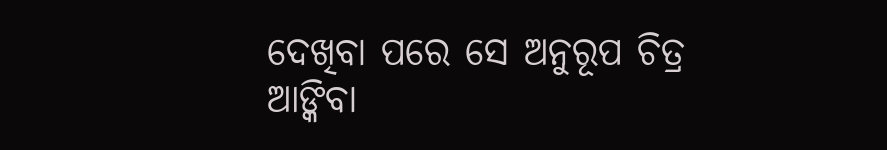ଦେଖିବା ପରେ ସେ ଅନୁରୂପ ଚିତ୍ର ଆଙ୍କିବା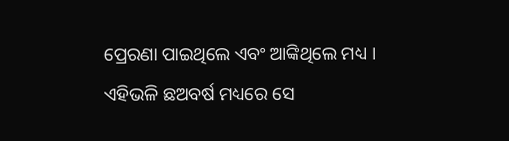ପ୍ରେରଣା ପାଇଥିଲେ ଏବଂ ଆଙ୍କିଥିଲେ ମଧ୍ୟ । ଏହିଭଳି ଛଅବର୍ଷ ମଧ୍ୟରେ ସେ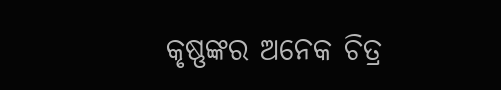କୃଷ୍ଣଙ୍କର ଅନେକ ଚିତ୍ର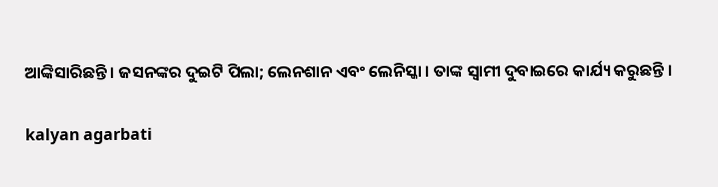ଆଙ୍କିସାରିଛନ୍ତି । ଜସନଙ୍କର ଦୁଇଟି ପିଲା; ଲେନଶାନ ଏବଂ ଲେନିସ୍କା । ତାଙ୍କ ସ୍ୱାମୀ ଦୁବାଇରେ କାର୍ଯ୍ୟ କରୁଛନ୍ତି ।

kalyan agarbati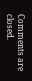Comments are closed.